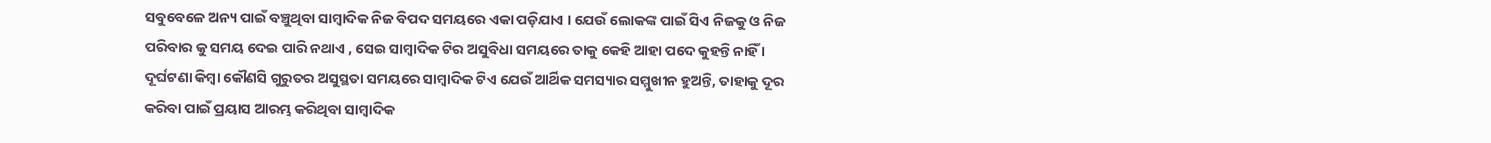ସବୁବେଳେ ଅନ୍ୟ ପାଇଁ ବଞ୍ଚୁଥିବା ସାମ୍ବାଦିକ ନିଜ ବିପଦ ସମୟରେ ଏକା ପଡ଼ିଯାଏ । ଯେଉଁ ଲୋକଙ୍କ ପାଇଁ ସିଏ ନିଜକୁ ଓ ନିଜ ପରିବାର କୁ ସମୟ ଦେଇ ପାରି ନଥାଏ , ସେଇ ସାମ୍ବାଦିକ ଟିର ଅସୁବିଧା ସମୟରେ ତାକୁ କେହି ଆହା ପଦେ କୁହନ୍ତି ନାହିଁ । ଦୂର୍ଘଟଣା କିମ୍ବା କୌଣସି ଗୁରୁତର ଅସୁସ୍ଥତା ସମୟରେ ସାମ୍ବାଦିକ ଟିଏ ଯେଉଁ ଆର୍ଥିକ ସମସ୍ୟାର ସମ୍ମୁଖୀନ ହୁଅନ୍ତି, ତାହାକୁ ଦୂର କରିବା ପାଇଁ ପ୍ରୟାସ ଆରମ୍ଭ କରିଥିବା ସାମ୍ବାଦିକ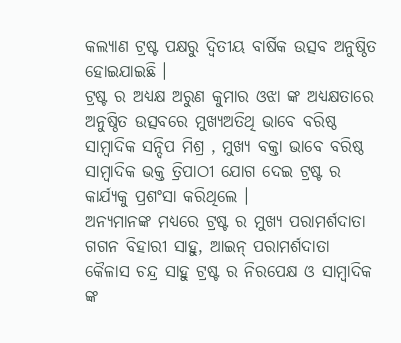କଲ୍ୟାଣ ଟ୍ରଷ୍ଟ ପକ୍ଷରୁ ଦ୍ବିତୀୟ ବାର୍ଷିକ ଉତ୍ସବ ଅନୁଷ୍ଠିତ ହୋଇଯାଇଛି ।
ଟ୍ରଷ୍ଟ ର ଅଧ୍ୟକ୍ଷ ଅରୁଣ କୁମାର ଓଝା ଙ୍କ ଅଧ୍ୟକ୍ଷତାରେ ଅନୁଷ୍ଠିତ ଉତ୍ସବରେ ମୁଖ୍ୟଅତିଥି ଭାବେ ବରିଷ୍ଠ ସାମ୍ବାଦିକ ସନ୍ଦିପ ମିଶ୍ର , ମୁଖ୍ୟ ବକ୍ତା ଭାବେ ବରିଷ୍ଠ ସାମ୍ବାଦିକ ଭକ୍ତ ତ୍ରିପାଠୀ ଯୋଗ ଦେଇ ଟ୍ରଷ୍ଟ ର କାର୍ଯ୍ୟକୁ ପ୍ରଶଂସା କରିଥିଲେ ।
ଅନ୍ୟମାନଙ୍କ ମଧ୍ୟରେ ଟ୍ରଷ୍ଟ ର ମୁଖ୍ୟ ପରାମର୍ଶଦାତା ଗଗନ ବିହାରୀ ସାହୁ, ଆଇନ୍ ପରାମର୍ଶଦାତା କୈଳାସ ଚନ୍ଦ୍ର ସାହୁ ଟ୍ରଷ୍ଟ ର ନିରପେକ୍ଷ ଓ ସାମ୍ବାଦିକ ଙ୍କ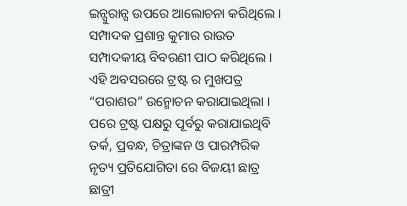ଇନ୍ସୁରାନ୍ସ ଉପରେ ଆଲୋଚନା କରିଥିଲେ । ସମ୍ପାଦକ ପ୍ରଶାନ୍ତ କୁମାର ରାଉତ ସମ୍ପାଦକୀୟ ବିବରଣୀ ପାଠ କରିଥିଲେ । ଏହି ଅବସରରେ ଟ୍ରଷ୍ଟ ର ମୁଖପତ୍ର “ପରାଶର” ଉନ୍ମୋଚନ କରାଯାଇଥିଲା ।
ପରେ ଟ୍ରଷ୍ଟ ପକ୍ଷରୁ ପୂର୍ବରୁ କରାଯାଇଥିବି ତର୍କ, ପ୍ରବନ୍ଧ, ଚିତ୍ରାଙ୍କନ ଓ ପାରମ୍ପରିକ ନୃତ୍ୟ ପ୍ରତିଯୋଗିତା ରେ ବିଜୟୀ ଛାତ୍ର ଛାତ୍ରୀ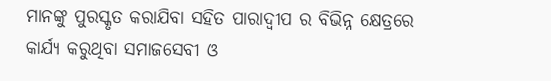ମାନଙ୍କୁ ପୁରସ୍କୃତ କରାଯିବା ସହିତ ପାରାଦ୍ଵୀପ ର ବିଭିନ୍ନ କ୍ଷେତ୍ରରେ କାର୍ଯ୍ୟ କରୁଥିବା ସମାଜସେବୀ ଓ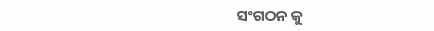ସଂଗଠନ କୁ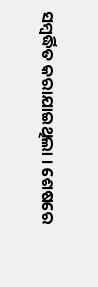ସମ୍ବର୍ଦ୍ଧିତ କରାଯାଇଥିଲା । ଶେଷରେ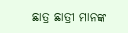ଛାତ୍ର ଛାତ୍ରୀ ମାନଙ୍କ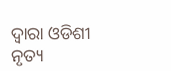ଦ୍ବାରା ଓଡିଶୀ ନୃତ୍ୟ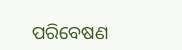ପରିବେଷଣ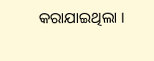କରାଯାଇଥିଲା ।